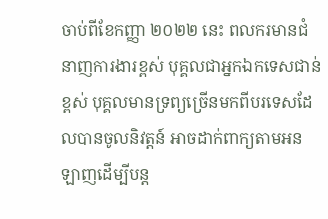ចាប់ពីខែកញ្ញា ២០២២ នេះ ពលករមានជំនាញការងារខ្ពស់ បុគ្គលជាអ្នកឯកទេសជាន់ខ្ពស់ បុគ្គលមានទ្រព្យច្រើនមកពីបរទេសដែលបានចូលនិវត្តន៍ អាចដាក់ពាក្យតាមអនឡាញដើម្បីបន្ត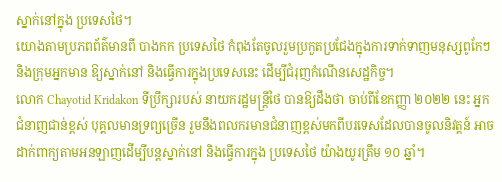ស្នាក់នៅក្នុង ប្រទេសថៃ។
យោងតាមប្រភពព័ត៌មានពី បាងកក ប្រទេសថៃ កំពុងតែចូលរួមប្រកួតប្រជែងក្នុងការទាក់ទាញមនុស្សពូកែៗ និងក្រុមអ្នកមាន ឱ្យស្នាក់នៅ និងធ្វើការក្នុងប្រទេសនេះ ដើម្បីជំរុញកំណើនសេដ្ឋកិច្ច។
លោក Chayotid Kridakon ទីប្រឹក្សារបស់ នាយករដ្ឋមន្ត្រីថៃ បានឱ្យដឹងថា ចាប់ពីខែកញ្ញា ២០២២ នេះ អ្នកជំនាញជាន់ខ្ពស់ បុគ្គលមានទ្រព្យច្រើន រួមនឹងពលករមានជំនាញខ្ពស់មកពីបរទេសដែលបានចូលនិវត្តន៍ អាចដាក់ពាក្យតាមអនឡាញដើម្បីបន្តស្នាក់នៅ និងធ្វើការក្នុង ប្រទេសថៃ យ៉ាងយូរត្រឹម ១០ ឆ្នាំ។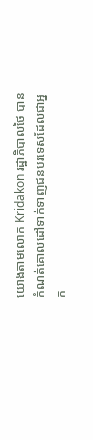យោងតាមលោក Kridakon រដ្ឋាភិបាលថៃ បានកំណត់គោលដៅទាក់ទាញជនបរទេសដែលជាអ្នក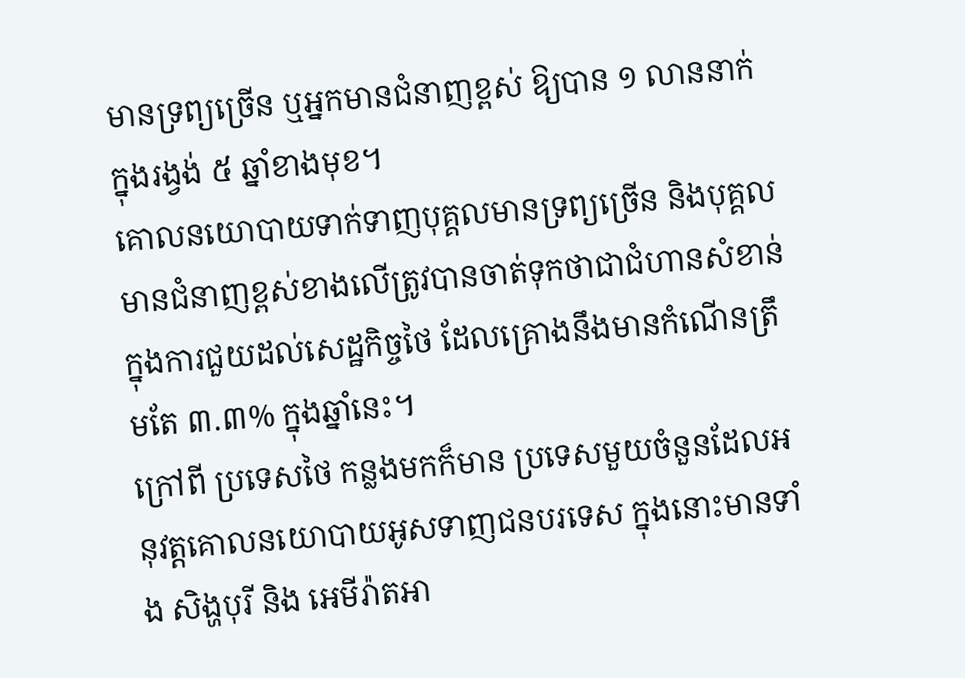មានទ្រព្យច្រើន ឬអ្នកមានជំនាញខ្ពស់ ឱ្យបាន ១ លាននាក់ ក្នុងរង្វង់ ៥ ឆ្នាំខាងមុខ។
គោលនយោបាយទាក់ទាញបុគ្គលមានទ្រព្យច្រើន និងបុគ្គលមានជំនាញខ្ពស់ខាងលើត្រូវបានចាត់ទុកថាជាជំហានសំខាន់ក្នុងការជួយដល់សេដ្ឋកិច្ចថៃ ដែលគ្រោងនឹងមានកំណើនត្រឹមតែ ៣.៣% ក្នុងឆ្នាំនេះ។
ក្រៅពី ប្រទេសថៃ កន្លងមកក៏មាន ប្រទេសមួយចំនួនដែលអនុវត្តគោលនយោបាយអូសទាញជនបរទេស ក្នុងនោះមានទាំង សិង្ហបុរី និង អេមីរ៉ាតអា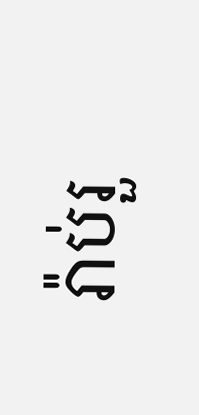រ៉ាប់រួ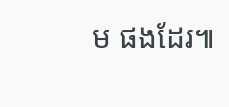ម ផងដែរ៕